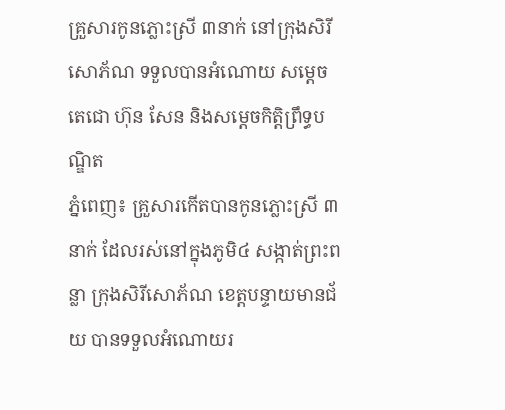គ្រួសារកូនភ្លោះស្រី ៣នាក់ នៅក្រុងសិរីសោភ័ណ ទទួលបានអំណោយ សម្តេចតេជោ ហ៊ុន សែន និងសម្តេចកិត្តិព្រឹទ្ធបណ្ឌិត
ភ្នំពេញ៖ គ្រួសារកើតបានកូនភ្លោះស្រី ៣នាក់ ដែលរស់នៅក្នុងភូមិ៤ សង្កាត់ព្រះពន្លា ក្រុងសិរីសោភ័ណ ខេត្តបន្ទាយមានជ័យ បានទទួលអំណោយរ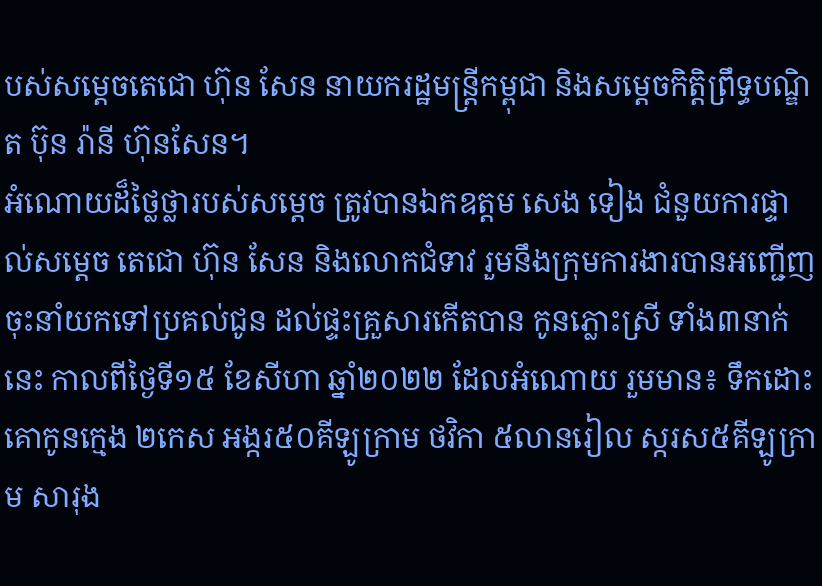បស់សម្តេចតេជោ ហ៊ុន សែន នាយករដ្ឋមន្រ្តីកម្ពុជា និងសម្តេចកិត្តិព្រឹទ្ធបណ្ឌិត ប៊ុន រ៉ានី ហ៊ុនសែន។
អំណោយដ៏ថ្លៃថ្លារបស់សម្តេច ត្រូវបានឯកឧត្តម សេង ទៀង ជំនួយការផ្ទាល់សម្ដេច តេជោ ហ៊ុន សែន និងលោកជំទាវ រួមនឹងក្រុមការងារបានអញ្ជើញចុះនាំយកទៅប្រគល់ជូន ដល់ផ្ទះគ្រួសារកើតបាន កូនភ្លោះស្រី ទាំង៣នាក់នេះ កាលពីថ្ងៃទី១៥ ខែសីហា ឆ្នាំ២០២២ ដែលអំណោយ រួមមាន៖ ទឹកដោះគោកូនក្មេង ២កេស អង្ករ៥០គីឡូក្រាម ថវិកា ៥លានរៀល ស្ករស៥គីឡូក្រាម សារុង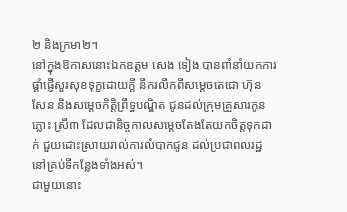២ និងក្រមា២។
នៅក្នុងឱកាសនោះឯកឧត្តម សេង ទៀង បានពាំនាំយកការផ្តាំផ្ញើសួរសុខទុក្ខដោយក្តី នឹករលឹកពីសម្តេចតេជោ ហ៊ុន សែន និងសម្តេចកិត្តិព្រឹទ្ធបណ្ឌិត ជូនដល់ក្រុមគ្រួសារកូនភ្លោះ ស្រី៣ ដែលជានិច្ចកាលសម្តេចតែងតែយកចិត្តទុកដាក់ ជួយដោះស្រាយរាល់ការលំបាកជូន ដល់ប្រជាពលរដ្ឋ នៅគ្រប់ទីកន្លែងទាំងអស់។
ជាមួយនោះ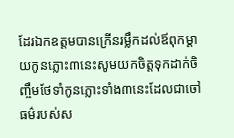ដែរឯកឧត្តមបានក្រើនរម្លឹកដល់ឪពុកម្តាយកូនភ្លោះ៣នេះសូមយកចិត្តទុកដាក់ចិញ្ចឹមថែទាំកូនភ្លោះទាំង៣នេះដែលជាចៅធម៌របស់ស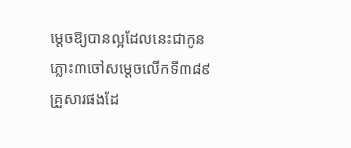ម្តេចឱ្យបានល្អដែលនេះជាកូនភ្លោះ៣ចៅសម្តេចលើកទី៣៨៩គ្រួសារផងដែ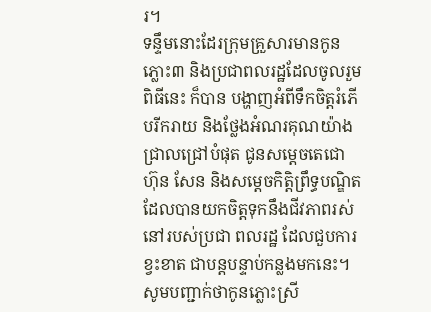រ។
ទន្ទឹមនោះដែរក្រុមគ្រួសារមានកូនភ្លោះ៣ និងប្រជាពលរដ្ឋដែលចូលរួមពិធីនេះ ក៏បាន បង្ហាញអំពីទឹកចិត្តរំភើបរីករាយ និងថ្លែងអំណរគុណយ៉ាងជ្រាលជ្រៅបំផុត ជូនសម្តេចតេជោ ហ៊ុន សែន និងសម្តេចកិត្តិព្រឹទ្ធបណ្ឌិត ដែលបានយកចិត្តទុកនឹងជីវភាពរស់នៅរបស់ប្រជា ពលរដ្ឋ ដែលជួបការខ្វះខាត ជាបន្តបន្ទាប់កន្លងមកនេះ។
សូមបញ្ជាក់ថាកូនភ្លោះស្រី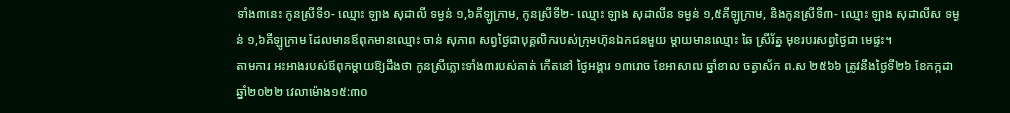ទាំង៣នេះ កូនស្រីទី១- ឈ្មោះ ឡាង សុដាលី ទម្ងន់ ១,៦គីឡូក្រាម, កូនស្រីទី២- ឈ្មោះ ឡាង សុដាលីន ទម្ងន់ ១,៥គីឡូក្រាម, និងកូនស្រីទី៣- ឈ្មោះ ឡាង សុដាលីស ទម្ងន់ ១,៦គីឡូក្រាម ដែលមានឪពុកមានឈ្មោះ ចាន់ សុភាព សព្វថ្ងៃជាបុគ្គលិករបស់ក្រុមហ៊ុនឯកជនមួយ ម្តាយមានឈ្មោះ ឆៃ ស្រីរ័ត្ន មុខរបរសព្វថ្ងៃជា មេផ្ទះ។
តាមការ អះអាងរបស់ឪពុកម្តាយឱ្យដឹងថា កូនស្រីភ្លោះទាំង៣របស់គាត់ កើតនៅ ថ្ងៃអង្គារ ១៣រោច ខែអាសាឍ ឆ្នាំខាល ចត្វាស័ក ព.ស ២៥៦៦ ត្រូវនឹងថ្ងៃទី២៦ ខែកក្កដា ឆ្នាំ២០២២ វេលាម៉ោង១៥:៣០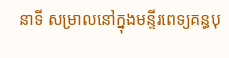នាទី សម្រាលនៅក្នុងមន្ទីរពេទ្យគន្ធបុ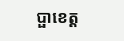ប្ផាខេត្ត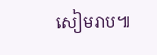សៀមរាប៕